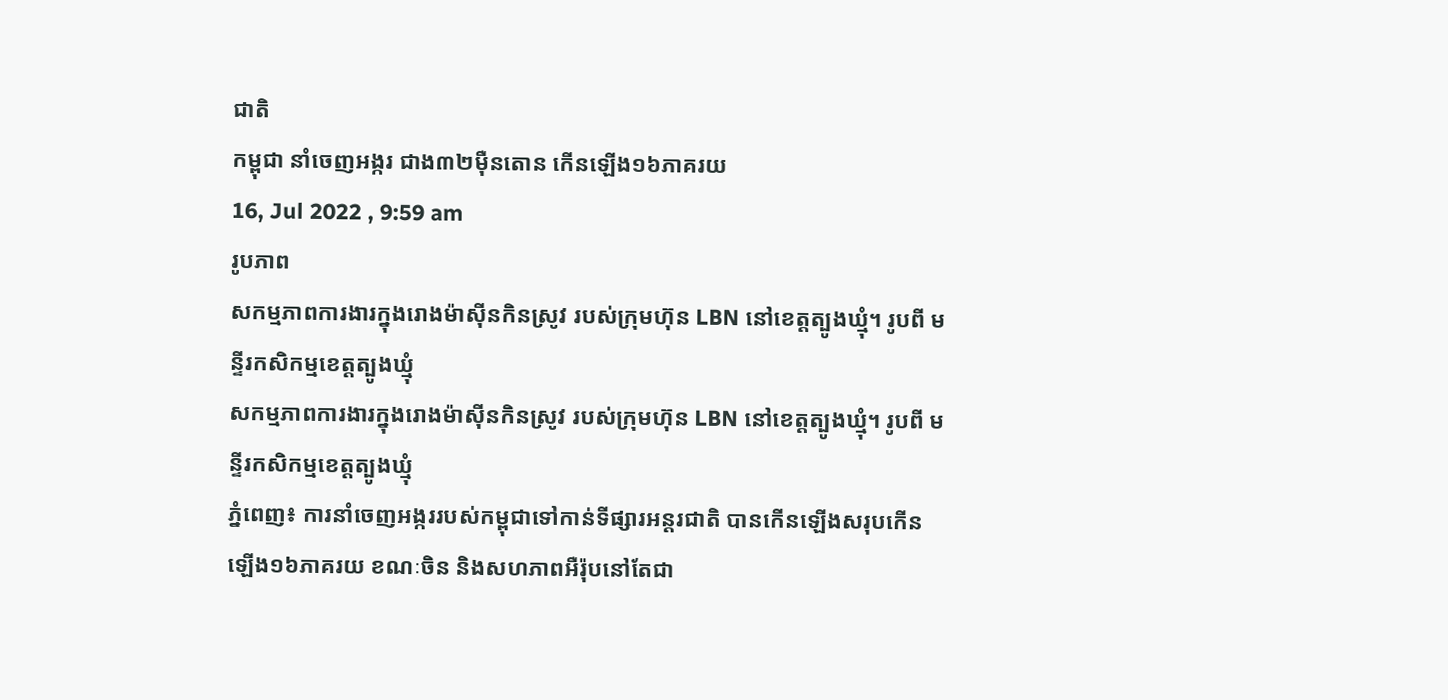ជាតិ
កម្ពុជា នាំចេញអង្ករ ជាង៣២ម៉ឺនតោន កើនឡើង១៦ភាគរយ
16, Jul 2022 , 9:59 am
រូបភាព
សកម្មភាពការងារក្នុងរោងម៉ាស៊ីនកិនស្រូវ របស់ក្រុមហ៊ុន LBN នៅខេត្តត្បូងឃ្មុំ។ រូបពី មន្ទីរកសិកម្មខេត្តត្បូងឃ្មុំ
សកម្មភាពការងារក្នុងរោងម៉ាស៊ីនកិនស្រូវ របស់ក្រុមហ៊ុន LBN នៅខេត្តត្បូងឃ្មុំ។ រូបពី មន្ទីរកសិកម្មខេត្តត្បូងឃ្មុំ
ភ្នំពេញ៖ ការនាំចេញអង្កររបស់កម្ពុជាទៅកាន់ទីផ្សារអន្តរជាតិ បានកើនឡើងសរុបកើនឡើង១៦ភាគរយ ខណៈចិន និងសហភាពអឺរ៉ុបនៅតែជា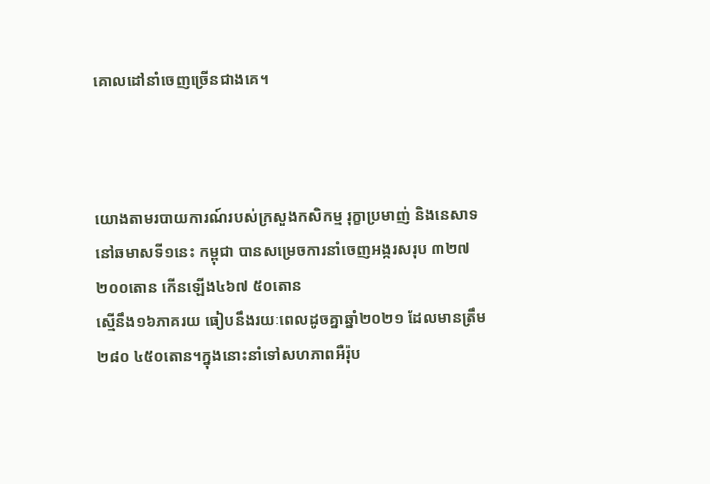គោលដៅនាំចេញច្រើនជាងគេ។



យោងតាមរបាយការណ៍របស់ក្រសួងកសិកម្ម រុក្ខាប្រមាញ់ និងនេសាទនៅឆមាសទី១នេះ កម្ពុជា បានសម្រេចការនាំចេញអង្ករសរុប ៣២៧ ២០០តោន កើនឡើង៤៦៧ ៥០តោន
ស្មើនឹង១៦ភាគរយ ធៀបនឹងរយៈពេលដូចគ្នាឆ្នាំ២០២១ ដែលមានត្រឹម ២៨០ ៤៥០តោន។ក្នុងនោះនាំទៅសហភាពអឺរ៉ុប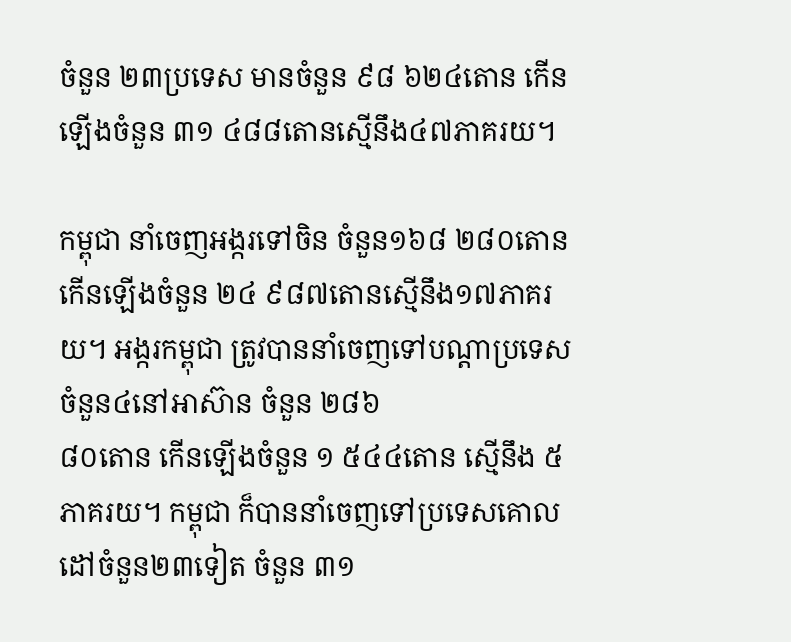ចំនួន ២៣ប្រទេស មានចំនួន ៩៨ ៦២៤តោន កើនឡើងចំនួន ៣១ ៤៨៨តោនស្មើនឹង៤៧ភាគរយ។

កម្ពុជា នាំចេញអង្ករទៅចិន ចំនួន១៦៨ ២៨០តោន កើនឡើងចំនួន ២៤ ៩៨៧តោនស្មើនឹង១៧ភាគរយ។ អង្ករកម្ពុជា ត្រូវបាននាំចេញទៅបណ្ដាប្រទេសចំនួន៤នៅអាស៊ាន ចំនួន ២៨៦
៨០តោន កើនឡើងចំនួន ១ ៥៤៤តោន ស្មើនឹង ៥ភាគរយ។ កម្ពុជា ក៏បាននាំចេញទៅប្រទេសគោលដៅចំនួន២៣ទៀត ចំនួន ៣១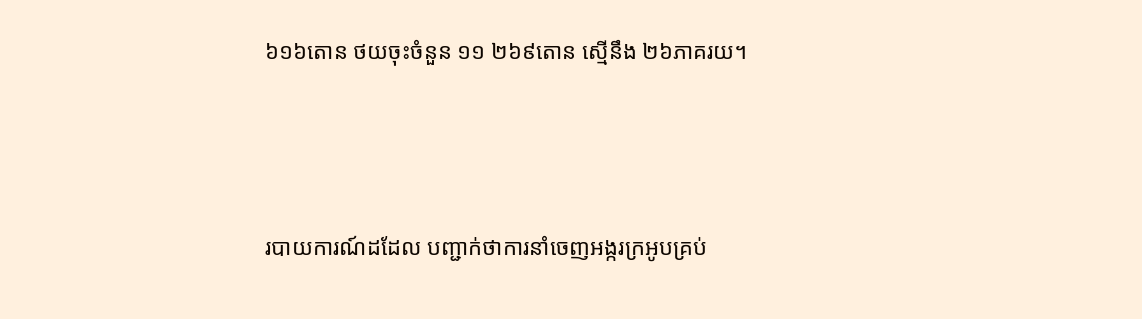៦១៦តោន ថយចុះចំនួន ១១ ២៦៩តោន ស្មើនឹង ២៦ភាគរយ។



របាយការណ៍ដដែល បញ្ជាក់ថាការនាំចេញអង្ករក្រអូបគ្រប់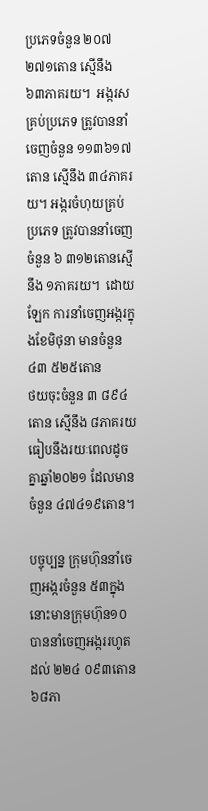ប្រភេទចំនួន ២០៧ ២៧១តោន ស្មើនឹង ៦៣ភាគរយ។  អង្ករសគ្រប់ប្រភេទ ត្រូវបាននាំចេញចំនួន ១១៣៦១៧តោន ស្មើនឹង ៣៤ភាគរយ។ អង្ករចំហុយគ្រប់ប្រភេទ ត្រូវបាននាំចេញចំនួន ៦ ៣១២តោនស្មើនឹង ១ភាគរយ។  ដោយឡែក ការនាំចេញអង្ករក្នុងខែមិថុនា មានចំនួន ៤៣ ៥២៥តោន
ថយចុះចំនួន ៣ ៨៩៤តោន ស្មើនឹង ៨ភាគរយ ធៀបនឹងរយៈពេលដូចគ្នាឆ្នាំ២០២១ ដែលមានចំនួន ៤៧៤១៩តោន។

បច្ចុប្បន្ន ក្រុមហ៊ុននាំចេញអង្ករចំនួន ៥៣ក្នុងនោះមានក្រុមហ៊ុន១០ បាននាំចេញអង្កររហូតដល់ ២២៤ ០៩៣តោន ៦៨ភា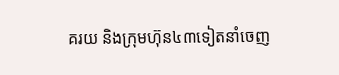គរយ និងក្រុមហ៊ុន៤៣ទៀតនាំចេញ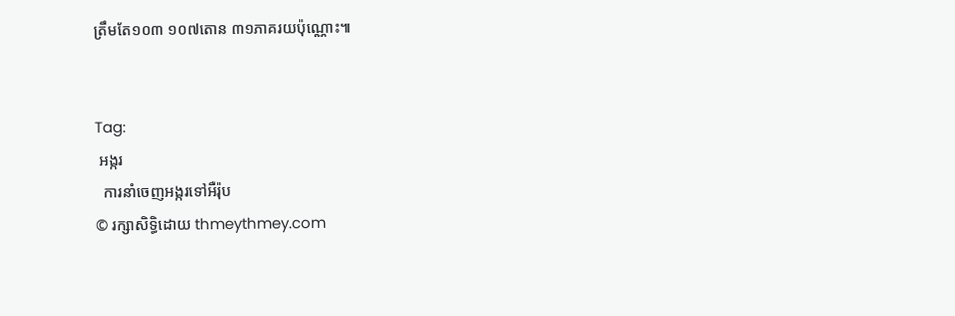ត្រឹមតែ១០៣ ១០៧តោន ៣១ភាគរយប៉ុណ្ណោះ៕


Tag:
 អង្ករ
  ការនាំចេញអង្ករទៅអឺរ៉ុប
© រក្សាសិទ្ធិដោយ thmeythmey.com